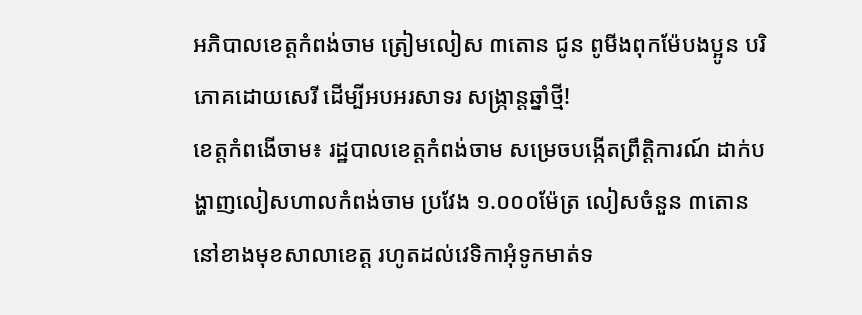អភិបាលខេត្តកំពង់ចាម ត្រៀមលៀស ៣តោន ជូន ពូមីងពុកម៉ែបងប្អូន បរិភោគដោយសេរី ដើម្បីអបអរសាទរ សង្ក្រាន្តឆ្នាំថ្មី!
ខេត្តកំពងើចាម៖ រដ្ឋបាលខេត្តកំពង់ចាម សម្រេចបង្កេីតព្រឹត្តិការណ៍ ដាក់បង្ហាញលៀសហាលកំពង់ចាម ប្រវែង ១.០០០ម៉ែត្រ លៀសចំនួន ៣តោន នៅខាងមុខសាលាខេត្ត រហូតដល់វេទិកាអុំទូកមាត់ទ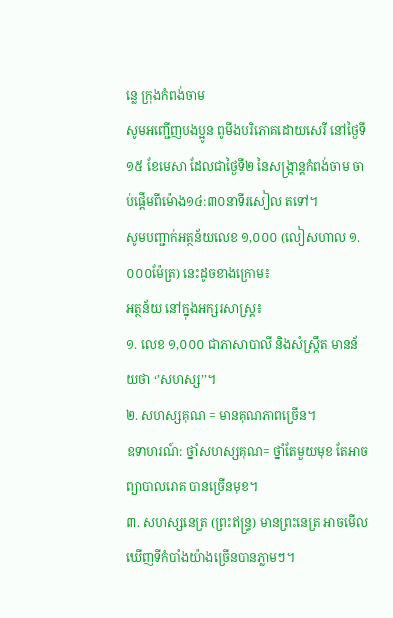ន្លេ ក្រុងកំពង់ចាម
សូមអញ្ជេីញបងប្អូន ពូមីងបរិភោគដោយសេរី នៅថ្ងៃទី១៥ ខែមេសា ដែលជាថ្ងៃទី២ នៃសង្ក្រាន្តកំពង់ចាម ចាប់ផ្តេីមពីម៉ោង១៤:៣០នាទីរសៀល តទៅ។
សូមបញ្ជាក់អត្ថន័យលេខ ១,០០០ (លៀសហាល ១.០០០ម៉ែត្រ) នេះដូចខាងក្រោម៖
អត្ថន័យ នៅក្នុងអក្សរសាស្រ្ត៖
១. លេខ ១,០០០ ជាភាសាបាលី និងសំស្រ្កឹត មានន័យថា ‘’សហស្ស’’។
២. សហស្សគុណ = មានគុណភាពច្រើន។
ឧទាហរណ៍: ថ្នាំសហស្សគុណ= ថ្នាំតែមួយមុខ តែអាចព្យាបាលរោគ បានច្រើនមុខ។
៣. សហស្សនេត្រ (ព្រះឥន្រ្ទ) មានព្រះនេត្រ អាចមើលឃើញទីកំបាំងយ៉ាងច្រើនបានភ្លាមៗ។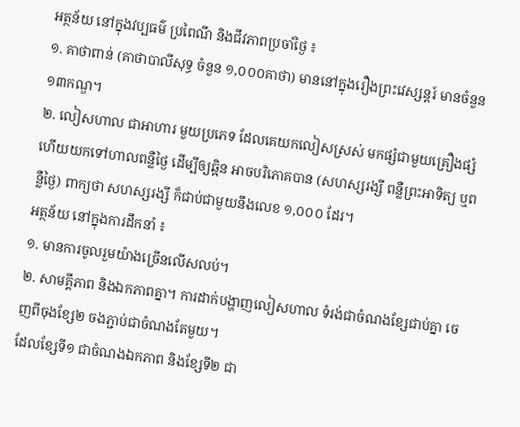អត្ថន័យ នៅក្នុងវប្បធម៌ ប្រពៃណី និងជីវភាពប្រចាំថ្ងៃ ៖
១. គាថាពាន់ (គាថាបាលីសុទ្ធ ចំនួន ១,០០០គាថា) មាននៅក្នុងរឿងព្រះវេស្សន្តរ៍ មានចំនួន ១៣កណ្ឌ។
២. លៀសហាល ជាអាហារ មួយប្រភេទ ដែលគេយកលៀសស្រស់ មកផ្សំជាមួយគ្រឿងផ្សំ ហើយយកទៅហាលពន្លឺថ្ងៃ ដើម្បីឲ្យឆ្អិន អាចបរិភោគបាន (សហស្សរង្សី ពន្លឺព្រះអាទិត្យ ឬពន្លឺថ្ងៃ) ពាក្យថា សហស្សរង្សី ក៏ជាប់ជាមួយនឹងលេខ ១,០០០ ដែរ។
អត្ថន័យ នៅក្នុងការដឹកនាំ ៖
១. មានការចូលរួមយ៉ាងច្រេីនលេីសលប់។
២. សាមគ្គីភាព និងឯកភាពគ្នា។ ការដាក់បង្ហាញលៀសហាល ទំរង់ជាចំណងខ្សែជាប់គ្នា ចេញពីចុងខ្សែ២ ចងភ្ជាប់ជាចំណងតែមួយ។
ដែលខ្សែទី១ ជាចំណងឯកភាព និងខ្សែទី២ ជា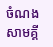ចំណងសាមគ្គី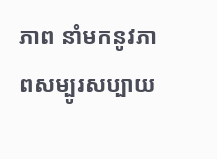ភាព នាំមកនូវភាពសម្បូរសប្បាយ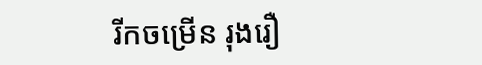រីកចម្រេីន រុងរឿ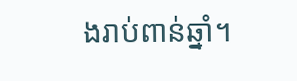ងរាប់ពាន់ឆ្នាំ។